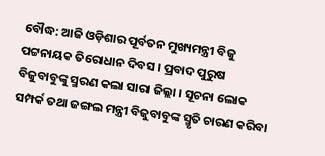ବୌଦ୍ଧ: ଆଜି ଓଡ଼ିଶାର ପୂର୍ବତନ ମୁଖ୍ୟମନ୍ତ୍ରୀ ବିଜୁ ପଟ୍ଟନାୟକ ତିରୋଧାନ ଦିବସ । ପ୍ରବାଦ ପୁରୁଷ ବିଜୁବାବୁଙ୍କୁ ସ୍ମରଣ କଲା ସାରା ଜିଲ୍ଲା । ସୂଚନା ଲୋକ ସମ୍ପର୍କ ତଥା ଜଙ୍ଗଲ ମନ୍ତ୍ରୀ ବିଜୁବାବୁଙ୍କ ସ୍ମୃତି ଚାରଣ କରିବା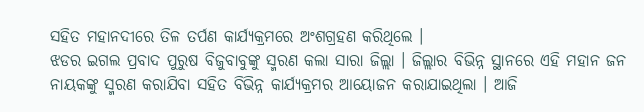ସହିତ ମହାନଦୀରେ ତିଳ ତର୍ପଣ କାର୍ଯ୍ୟକ୍ରମରେ ଅଂଶଗ୍ରହଣ କରିଥିଲେ ।
ଝଡର ଇଗଲ ପ୍ରବାଦ ପୁରୁଷ ବିଜୁବାବୁଙ୍କୁ ସ୍ମରଣ କଲା ସାରା ଜିଲ୍ଲା । ଜିଲ୍ଲାର ବିଭିନ୍ନ ସ୍ଥାନରେ ଏହି ମହାନ ଜନ ନାୟକଙ୍କୁ ସ୍ମରଣ କରାଯିବା ସହିତ ବିଭିନ୍ନ କାର୍ଯ୍ୟକ୍ରମର ଆୟୋଜନ କରାଯାଇଥିଲା । ଆଜି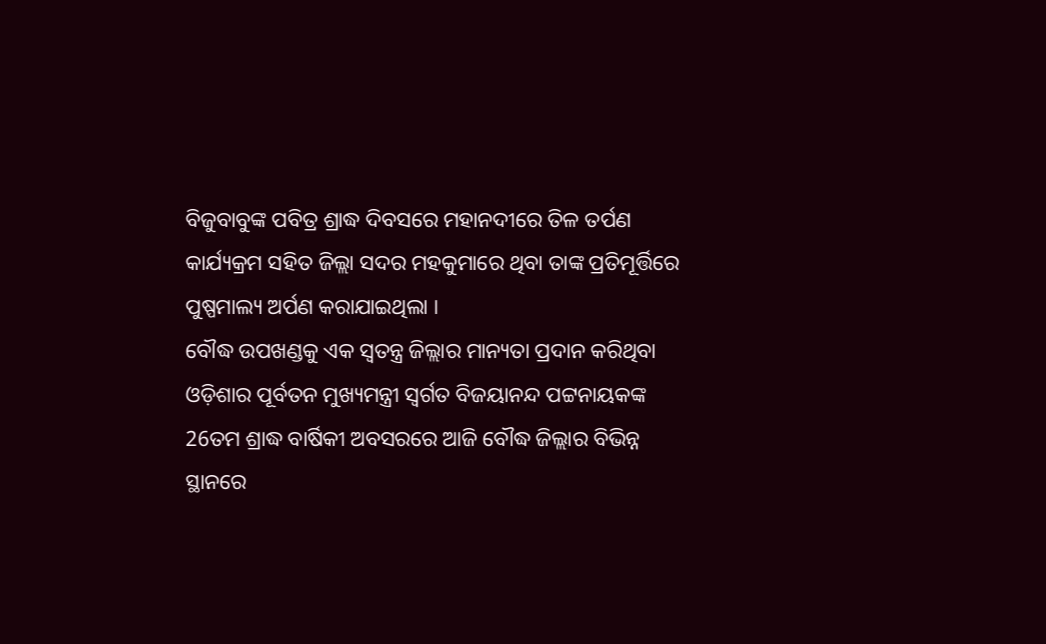ବିଜୁବାବୁଙ୍କ ପବିତ୍ର ଶ୍ରାଦ୍ଧ ଦିବସରେ ମହାନଦୀରେ ତିଳ ତର୍ପଣ କାର୍ଯ୍ୟକ୍ରମ ସହିତ ଜିଲ୍ଲା ସଦର ମହକୁମାରେ ଥିବା ତାଙ୍କ ପ୍ରତିମୂର୍ତ୍ତିରେ ପୁଷ୍ପମାଲ୍ୟ ଅର୍ପଣ କରାଯାଇଥିଲା ।
ବୌଦ୍ଧ ଉପଖଣ୍ଡକୁ ଏକ ସ୍ବତନ୍ତ୍ର ଜିଲ୍ଲାର ମାନ୍ୟତା ପ୍ରଦାନ କରିଥିବା ଓଡ଼ିଶାର ପୂର୍ବତନ ମୁଖ୍ୟମନ୍ତ୍ରୀ ସ୍ବର୍ଗତ ବିଜୟାନନ୍ଦ ପଟ୍ଟନାୟକଙ୍କ 26ତମ ଶ୍ରାଦ୍ଧ ବାର୍ଷିକୀ ଅବସରରେ ଆଜି ବୌଦ୍ଧ ଜିଲ୍ଲାର ବିଭିନ୍ନ ସ୍ଥାନରେ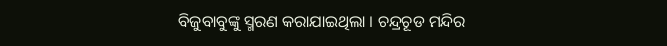ବିଜୁବାବୁଙ୍କୁ ସ୍ମରଣ କରାଯାଇଥିଲା । ଚନ୍ଦ୍ରଚୂଡ ମନ୍ଦିର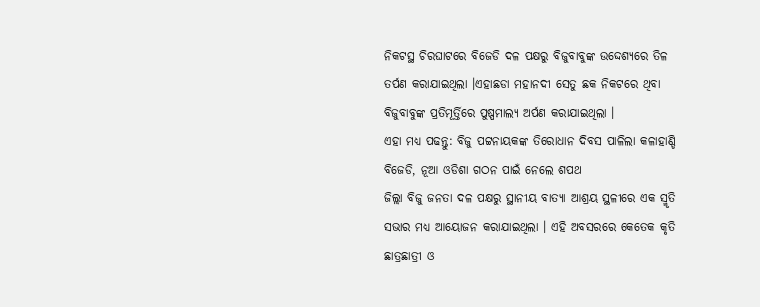ନିକଟସ୍ଥ ଚିରଘାଟରେ ବିଜେଡି ଦଳ ପକ୍ଷରୁ ବିଜୁବାବୁଙ୍କ ଉଦ୍ଦେଶ୍ୟରେ ତିଳ ତର୍ପଣ କରାଯାଇଥିଲା ।ଏହାଛଡା ମହାନଦୀ ସେତୁ ଛକ ନିକଟରେ ଥିବା ବିଜୁବାବୁଙ୍କ ପ୍ରତିମୂର୍ତ୍ତିରେ ପୁଷ୍ପମାଲ୍ୟ ଅର୍ପଣ କରାଯାଇଥିଲା ।
ଏହା ମଧ୍ୟ ପଢନ୍ତୁ: ବିଜୁ ପଟ୍ଟନାୟକଙ୍କ ତିରୋଧାନ ଦିବସ ପାଳିଲା କଳାହାଣ୍ଡି ବିଜେଡି, ନୂଆ ଓଡିଶା ଗଠନ ପାଇଁ ନେଲେ ଶପଥ
ଜିଲ୍ଲା ବିଜୁ ଜନତା ଦଳ ପକ୍ଷରୁ ସ୍ଥାନୀୟ ବାତ୍ୟା ଆଶ୍ରୟ ସ୍ଥଳୀରେ ଏକ ସ୍ମୃତି ସଭାର ମଧ୍ୟ ଆୟୋଜନ କରାଯାଇଥିଲା । ଏହି ଅବସରରେ କେତେକ କୃତି ଛାତ୍ରଛାତ୍ରୀ ଓ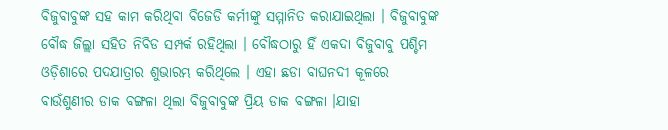ବିଜୁବାବୁଙ୍କ ସହ କାମ କରିଥିବା ବିଜେଡି କର୍ମୀଙ୍କୁ ସମ୍ମାନିତ କରାଯାଇଥିଲା । ବିଜୁବାବୁଙ୍କ ବୌଦ୍ଧ ଜିଲ୍ଲା ସହିତ ନିବିଡ ସମ୍ପର୍କ ରହିଥିଲା । ବୌଦ୍ଧଠାରୁ ହିଁ ଏକଦା ବିଜୁବାବୁ ପଶ୍ଚିମ ଓଡ଼ିଶାରେ ପଦଯାତ୍ରାର ଶୁଭାରମ୍ଭ କରିଥିଲେ । ଏହା ଛଡା ବାଘନଦୀ କୂଳରେ ବାଉଁଶୁଣୀର ଡାକ ବଙ୍ଗଳା ଥିଲା ବିଜୁବାବୁଙ୍କ ପ୍ରିୟ ଡାକ ବଙ୍ଗଳା ।ଯାହା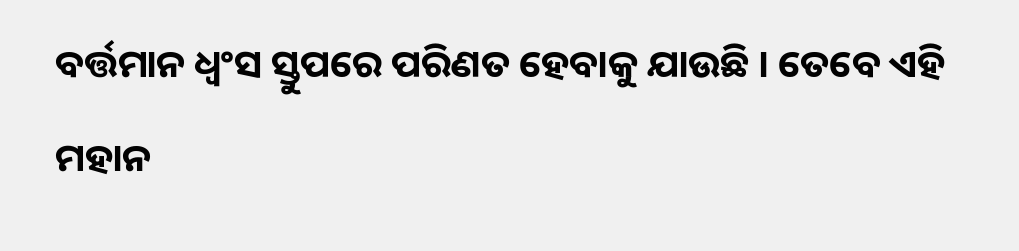ବର୍ତ୍ତମାନ ଧ୍ବଂସ ସ୍ତୁପରେ ପରିଣତ ହେବାକୁ ଯାଉଛି । ତେବେ ଏହି ମହାନ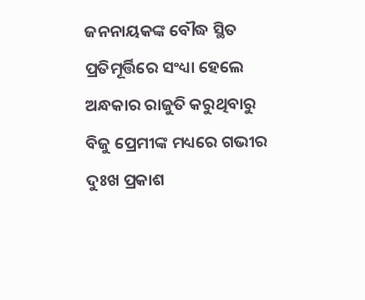ଜନନାୟକଙ୍କ ବୌଦ୍ଧ ସ୍ଥିତ ପ୍ରତିମୂର୍ତ୍ତିରେ ସଂଧ୍ୟା ହେଲେ ଅନ୍ଧକାର ରାଜୁତି କରୁଥିବାରୁ ବିଜୁ ପ୍ରେମୀଙ୍କ ମଧ୍ୟରେ ଗଭୀର ଦୁଃଖ ପ୍ରକାଶ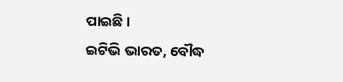ପାଇଛି ।
ଇଟିଭି ଭାରତ, ବୌଦ୍ଧ